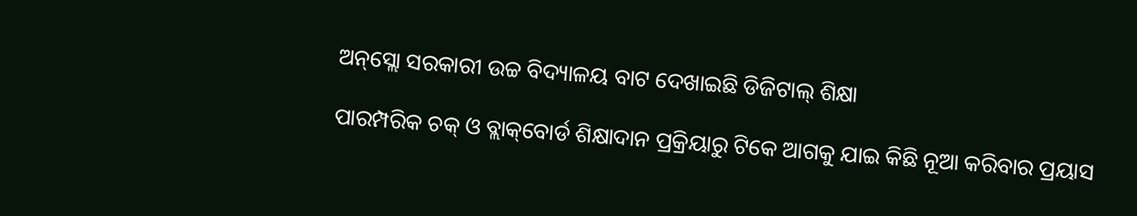ଅନ୍‌ସ୍ଲୋ ସରକାରୀ ଉଚ୍ଚ ବିଦ୍ୟାଳୟ ବାଟ ଦେଖାଇଛି ଡିଜିଟାଲ୍ ଶିକ୍ଷା

ପାରମ୍ପରିକ ଚକ୍ ଓ ବ୍ଲାକ୍‌ବୋର୍ଡ ଶିକ୍ଷାଦାନ ପ୍ରକ୍ରିୟାରୁ ଟିକେ ଆଗକୁ ଯାଇ କିଛି ନୂଆ କରିବାର ପ୍ରୟାସ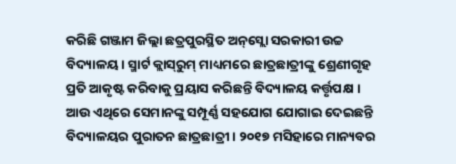କରିଛି ଗଞ୍ଜାମ ଜିଲ୍ଲା ଛତ୍ରପୁରସ୍ଥିତ ଅନ୍‌ସ୍ଲୋ ସରକାରୀ ଉଚ୍ଚ ବିଦ୍ୟାଳୟ । ସ୍ମାର୍ଟ କ୍ଲାସ୍‌ରୁମ୍ ମାଧ୍ୟମରେ ଛାତ୍ରଛାତ୍ରୀଙ୍କୁ ଶ୍ରେଣୀଗୃହ ପ୍ରତି ଆକୃଷ୍ଟ କରିବାକୁ ପ୍ରୟାସ କରିଛନ୍ତି ବିଦ୍ୟାଳୟ କର୍ତ୍ତୃପକ୍ଷ । ଆଉ ଏଥିରେ ସେମାନଙ୍କୁ ସମ୍ପୂର୍ଣ୍ଣ ସହଯୋଗ ଯୋଗାଇ ଦେଇଛନ୍ତି ବିଦ୍ୟାଳୟର ପୁରାତନ ଛାତ୍ରଛାତ୍ରୀ । ୨୦୧୭ ମସିହାରେ ମାନ୍ୟବର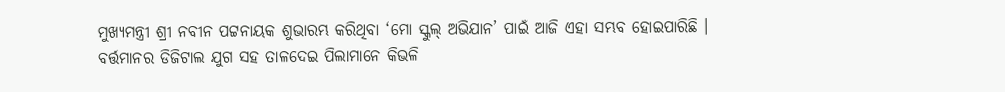ମୁଖ୍ୟମନ୍ତ୍ରୀ ଶ୍ରୀ ନବୀନ ପଟ୍ଟନାୟକ ଶୁଭାରମ୍ଭ କରିଥିବା ‘ମୋ ସ୍କୁଲ୍ ଅଭିଯାନ’ ପାଇଁ ଆଜି ଏହା ସମ୍ଭବ ହୋଇପାରିଛି । ବର୍ତ୍ତମାନର ଡିଜିଟାଲ ଯୁଗ ସହ ତାଳଦେଇ ପିଲାମାନେ କିଭଳି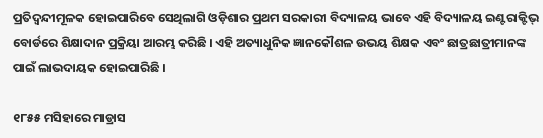ପ୍ରତିଦ୍ୱନ୍ଦୀମୂଳକ ହୋଇପାରିବେ ସେଥିଲାଗି ଓଡ଼ିଶାର ପ୍ରଥମ ସରକାରୀ ବିଦ୍ୟାଳୟ ଭାବେ ଏହି ବିଦ୍ୟାଳୟ ଇଣ୍ଟରାକ୍ଟିଭ୍ ବୋର୍ଡରେ ଶିକ୍ଷାଦାନ ପ୍ରକ୍ରିୟା ଆରମ୍ଭ କରିଛି । ଏହି ଅତ୍ୟାଧୁନିକ ଜ୍ଞାନକୌଶଳ ଉଭୟ ଶିକ୍ଷକ ଏବଂ ଛାତ୍ରଛାତ୍ରୀମାନଙ୍କ ପାଇଁ ଲାଭଦାୟକ ହୋଇପାରିଛି ।

୧୮୫୫ ମସିହାରେ ମାଡ୍ରାସ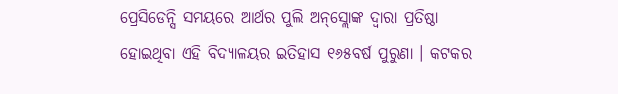ପ୍ରେସିଡେନ୍ସି ସମୟରେ ଆର୍ଥର ପୁଲି ଅନ୍‌ସ୍ଲୋଙ୍କ ଦ୍ୱାରା ପ୍ରତିଷ୍ଠା ହୋଇଥିବା ଏହି ବିଦ୍ୟାଳୟର ଇତିହାସ ୧୬୫ବର୍ଷ ପୁରୁଣା । କଟକର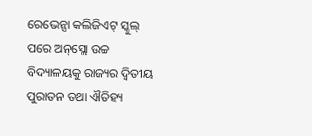ରେଭେନ୍ସା କଲିଜିଏଟ୍ ସ୍କୁଲ୍ ପରେ ଅନ୍‌ସ୍ଲୋ ଉଚ୍ଚ ବିଦ୍ୟାଳୟକୁ ରାଜ୍ୟର ଦ୍ୱିତୀୟ ପୁରାତନ ତଥା ଐତିହ୍ୟ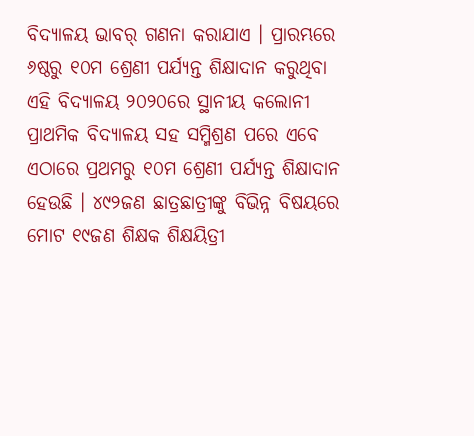ବିଦ୍ୟାଳୟ ଭାବର୍ ଗଣନା କରାଯାଏ । ପ୍ରାରମ୍ଭରେ ୬ଷ୍ଠରୁ ୧୦ମ ଶ୍ରେଣୀ ପର୍ଯ୍ୟନ୍ତ ଶିକ୍ଷାଦାନ କରୁଥିବା ଏହି ବିଦ୍ୟାଳୟ ୨୦୨୦ରେ ସ୍ଥାନୀୟ କଲୋନୀ ପ୍ରାଥମିକ ବିଦ୍ୟାଳୟ ସହ ସମ୍ମିଶ୍ରଣ ପରେ ଏବେ ଏଠାରେ ପ୍ରଥମରୁ ୧୦ମ ଶ୍ରେଣୀ ପର୍ଯ୍ୟନ୍ତ ଶିକ୍ଷାଦାନ ହେଉଛି । ୪୯୨ଜଣ ଛାତ୍ରଛାତ୍ରୀଙ୍କୁ ବିଭିନ୍ନ ବିଷୟରେ ମୋଟ ୧୯ଜଣ ଶିକ୍ଷକ ଶିକ୍ଷୟିତ୍ରୀ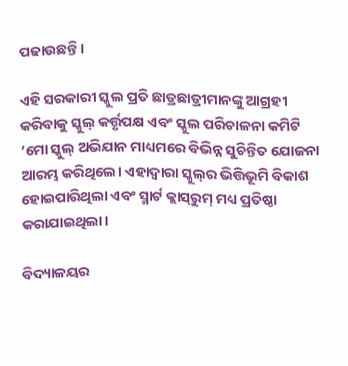ପଢାଉଛନ୍ତି ।

ଏହି ସରକାରୀ ସ୍କୁଲ ପ୍ରତି ଛାତ୍ରଛାତ୍ରୀମାନଙ୍କୁ ଆଗ୍ରହୀ କରିବାକୁ ସ୍କୁଲ୍ କର୍ତ୍ତୃପକ୍ଷ ଏବଂ ସ୍କୁଲ ପରିଚାଳନା କମିଟି ‘ମୋ ସ୍କୁଲ୍ ଅଭିଯାନ ମାଧ୍ୟମରେ ବିଭିନ୍ନ ସୁଚିନ୍ତିତ ଯୋଜନା ଆରମ୍ଭ କରିଥିଲେ। ଏହାଦ୍ବାରା ସ୍କୁଲ୍‌ର ଭିତ୍ତିଭୂମି ବିକାଶ ହୋଇପାରିଥିଲା ଏବଂ ସ୍ମାର୍ଟ କ୍ଲାସ୍‌ରୁମ୍ ମଧ୍ୟ ପ୍ରତିଷ୍ଠା କରାଯାଇଥିଲା।

ବିଦ୍ୟାଳୟର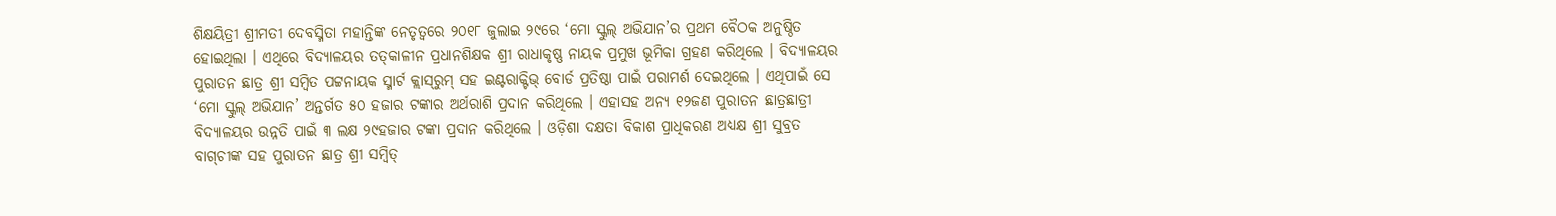ଶିକ୍ଷୟିତ୍ରୀ ଶ୍ରୀମତୀ ଦେବସ୍ମିତା ମହାନ୍ତିଙ୍କ ନେତୃତ୍ୱରେ ୨୦୧୮ ଜୁଲାଇ ୨୯ରେ ‘ମୋ ସ୍କୁଲ୍ ଅଭିଯାନ’ର ପ୍ରଥମ ବୈଠକ ଅନୁଷ୍ଠିତ ହୋଇଥିଲା । ଏଥିରେ ବିଦ୍ୟାଳୟର ତତ୍‌କାଳୀନ ପ୍ରଧାନଶିକ୍ଷକ ଶ୍ରୀ ରାଧାକୃଷ୍ଣ ନାୟକ ପ୍ରମୁଖ ଭୂମିକା ଗ୍ରହଣ କରିଥିଲେ । ବିଦ୍ୟାଳୟର ପୁରାତନ ଛାତ୍ର ଶ୍ରୀ ସମ୍ବିତ ପଟ୍ଟନାୟକ ସ୍ମାର୍ଟ କ୍ଲାସ୍‌ରୁମ୍ ସହ ଇଣ୍ଟରାକ୍ଟିଭ୍ ବୋର୍ଡ ପ୍ରତିଷ୍ଠା ପାଇଁ ପରାମର୍ଶ ଦେଇଥିଲେ । ଏଥିପାଇଁ ସେ ‘ମୋ ସ୍କୁଲ୍ ଅଭିଯାନ’ ଅନ୍ତର୍ଗତ ୫୦ ହଜାର ଟଙ୍କାର ଅର୍ଥରାଶି ପ୍ରଦାନ କରିଥିଲେ । ଏହାସହ ଅନ୍ୟ ୧୨ଜଣ ପୁରାତନ ଛାତ୍ରଛାତ୍ରୀ ବିଦ୍ୟାଳୟର ଉନ୍ନତି ପାଇଁ ୩ ଲକ୍ଷ ୨୯ହଜାର ଟଙ୍କା ପ୍ରଦାନ କରିଥିଲେ । ଓଡ଼ିଶା ଦକ୍ଷତା ବିକାଶ ପ୍ରାଧିକରଣ ଅଧ୍ୟକ୍ଷ ଶ୍ରୀ ସୁବ୍ରତ ବାଗ୍‌ଚୀଙ୍କ ସହ ପୁରାତନ ଛାତ୍ର ଶ୍ରୀ ସମ୍ବିତ୍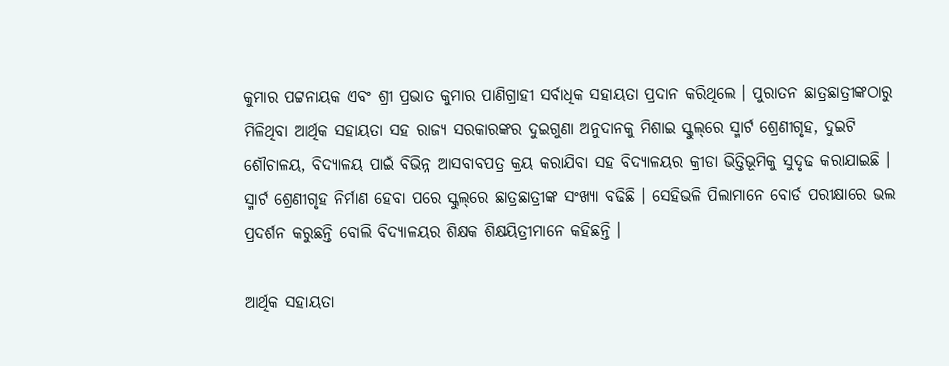କୁମାର ପଟ୍ଟନାୟକ ଏବଂ ଶ୍ରୀ ପ୍ରଭାତ କୁମାର ପାଣିଗ୍ରାହୀ ସର୍ବାଧିକ ସହାୟତା ପ୍ରଦାନ କରିଥିଲେ । ପୁରାତନ ଛାତ୍ରଛାତ୍ରୀଙ୍କଠାରୁ ମିଳିଥିବା ଆର୍ଥିକ ସହାୟତା ସହ ରାଜ୍ୟ ସରକାରଙ୍କର ଦୁଇଗୁଣା ଅନୁଦାନକୁ ମିଶାଇ ସ୍କୁଲ୍‌ରେ ସ୍ମାର୍ଟ ଶ୍ରେଣୀଗୃହ, ଦୁଇଟି ଶୌଚାଳୟ, ବିଦ୍ୟାଳୟ ପାଇଁ ବିଭିନ୍ନ ଆସବାବପତ୍ର କ୍ରୟ କରାଯିବା ସହ ବିଦ୍ୟାଳୟର କ୍ରୀଡା ଭିତ୍ତିଭୂମିକୁ ସୁଦୃଢ କରାଯାଇଛି । ସ୍ମାର୍ଟ ଶ୍ରେଣୀଗୃହ ନିର୍ମାଣ ହେବା ପରେ ସ୍କୁଲ୍‌ରେ ଛାତ୍ରଛାତ୍ରୀଙ୍କ ସଂଖ୍ୟା ବଢିଛି । ସେହିଭଳି ପିଲାମାନେ ବୋର୍ଡ ପରୀକ୍ଷାରେ ଭଲ ପ୍ରଦର୍ଶନ କରୁଛନ୍ତି ବୋଲି ବିଦ୍ୟାଳୟର ଶିକ୍ଷକ ଶିକ୍ଷୟିତ୍ରୀମାନେ କହିଛନ୍ତି ।

ଆର୍ଥିକ ସହାୟତା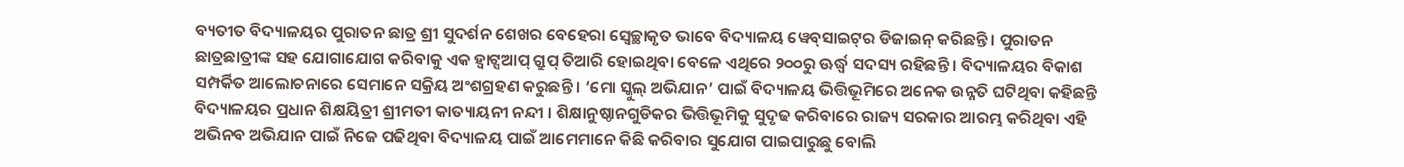ବ୍ୟତୀତ ବିଦ୍ୟାଳୟର ପୁରାତନ ଛାତ୍ର ଶ୍ରୀ ସୁଦର୍ଶନ ଶେଖର ବେହେରା ସ୍ୱେଚ୍ଛାକୃତ ଭାବେ ବିଦ୍ୟାଳୟ ୱେବ୍‌ସାଇଟ୍‌ର ଡିଜାଇନ୍ କରିଛନ୍ତି । ପୁରାତନ ଛାତ୍ରଛାତ୍ରୀଙ୍କ ସହ ଯୋଗାଯୋଗ କରିବାକୁ ଏକ ହ୍ୱାଟ୍ସଆପ୍ ଗ୍ରୁପ୍ ତିଆରି ହୋଇଥିବା ବେଳେ ଏଥିରେ ୨୦୦ରୁ ଊର୍ଦ୍ଧ୍ୱ ସଦସ୍ୟ ରହିଛନ୍ତି । ବିଦ୍ୟାଳୟର ବିକାଶ ସମ୍ପର୍କିତ ଆଲୋଚନାରେ ସେମାନେ ସକ୍ରିୟ ଅଂଶଗ୍ରହଣ କରୁଛନ୍ତି । ‘ମୋ ସ୍କୁଲ୍ ଅଭିଯାନ’ ପାଇଁ ବିଦ୍ୟାଳୟ ଭିତ୍ତିଭୂମିରେ ଅନେକ ଉନ୍ନତି ଘଟିଥିବା କହିଛନ୍ତି ବିଦ୍ୟାଳୟର ପ୍ରଧାନ ଶିକ୍ଷୟିତ୍ରୀ ଶ୍ରୀମତୀ କାତ୍ୟାୟନୀ ନନ୍ଦୀ । ଶିକ୍ଷାନୁଷ୍ଠାନଗୁଡିକର ଭିତ୍ତିଭୂମିକୁ ସୁଦୃଢ କରିବାରେ ରାଜ୍ୟ ସରକାର ଆରମ୍ଭ କରିଥିବା ଏହି ଅଭିନବ ଅଭିଯାନ ପାଇଁ ନିଜେ ପଢିଥିବା ବିଦ୍ୟାଳୟ ପାଇଁ ଆମେମାନେ କିଛି କରିବାର ସୁଯୋଗ ପାଇପାରୁଛୁ ବୋଲି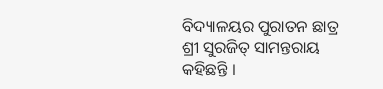ବିଦ୍ୟାଳୟର ପୁରାତନ ଛାତ୍ର ଶ୍ରୀ ସୁରଜିତ୍ ସାମନ୍ତରାୟ କହିଛନ୍ତି ।